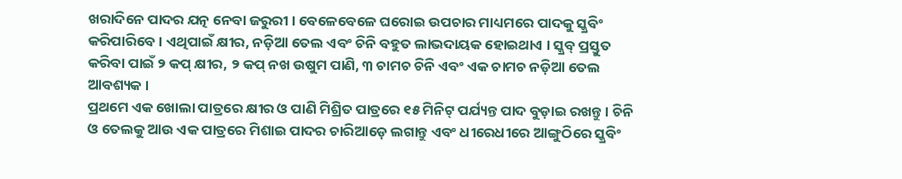ଖରାଦିନେ ପାଦର ଯତ୍ନ ନେବା ଜରୁରୀ । ବେଳେବେଳେ ଘରୋଇ ଉପଚାର ମାଧ୍ୟମରେ ପାଦକୁ ସ୍କ୍ରବିଂ କରିପାରିବେ । ଏଥିପାଇଁ କ୍ଷୀର, ନଡ଼ିଆ ତେଲ ଏବଂ ଚିନି ବହୁତ ଲାଭଦାୟକ ହୋଇଥାଏ । ସ୍କ୍ରବ୍ ପ୍ରସ୍ତୁତ କରିବା ପାଇଁ ୨ କପ୍ କ୍ଷୀର, ୨ କପ୍ ନଖ ଉଷୁମ ପାଣି, ୩ ଚାମଚ ଚିନି ଏବଂ ଏକ ଚାମଚ ନଡ଼ିଆ ତେଲ ଆବଶ୍ୟକ ।
ପ୍ରଥମେ ଏକ ଖୋଲା ପାତ୍ରରେ କ୍ଷୀର ଓ ପାଣି ମିଶ୍ରିତ ପାତ୍ରରେ ୧୫ ମିନିଟ୍ ପର୍ଯ୍ୟନ୍ତ ପାଦ ବୁଡ଼ାଇ ରଖନ୍ତୁ । ଚିନି ଓ ତେଲକୁ ଆଉ ଏକ ପାତ୍ରରେ ମିଶାଇ ପାଦର ଚାରିଆଡ଼େ ଲଗାନ୍ତୁ ଏବଂ ଧୀରେଧୀରେ ଆଙ୍ଗୁଠିରେ ସ୍କ୍ରବିଂ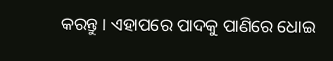କରନ୍ତୁ । ଏହାପରେ ପାଦକୁ ପାଣିରେ ଧୋଇ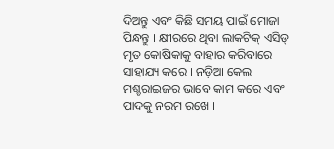ଦିଅନ୍ତୁ ଏବଂ କିଛି ସମୟ ପାଇଁ ମୋଜା ପିନ୍ଧନ୍ତୁ । କ୍ଷୀରରେ ଥିବା ଲାକଟିକ୍ ଏସିଡ୍ ମୃତ କୋଷିକାକୁ ବାହାର କରିବାରେ ସାହାଯ୍ୟ କରେ । ନଡ଼ିଆ କେଲ ମଶ୍ଚରାଇଜର ଭାବେ କାମ କରେ ଏବଂ ପାଦକୁ ନରମ ରଖେ ।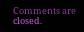Comments are closed.